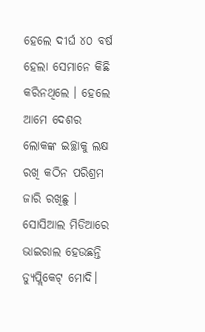ହେଲେ ଦୀର୍ଘ ୪୦ ବର୍ଷ ହେଲା ସେମାନେ କିଛି କରିନଥିଲେ । ହେଲେ ଆମେ ଦେଶର ଲୋକଙ୍କ ଇଚ୍ଛାକୁ ଲକ୍ଷ ରଖି କଠିନ ପରିଶ୍ରମ ଜାରି ରଖିଛୁ ।
ସୋସିଆଲ ମିଡିଆରେ ଭାଇରାଲ ହେଉଛନ୍ତି ଡ୍ୟୁପ୍ଲିକେଟ୍ ମୋଦି।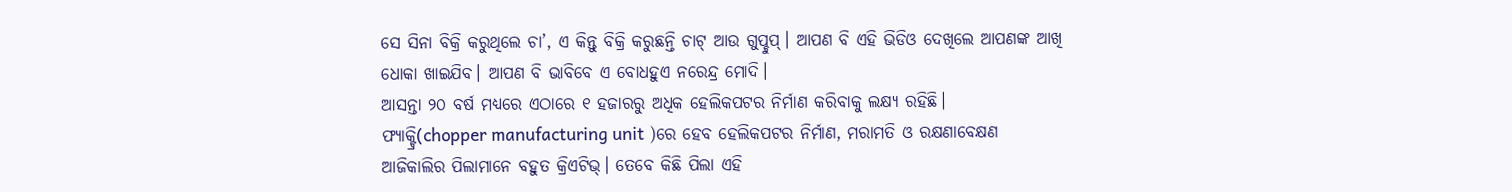ସେ ସିନା ବିକ୍ରି କରୁଥିଲେ ଚା’, ଏ କିନ୍ତୁ ବିକ୍ରି କରୁଛନ୍ତି ଚାଟ୍ ଆଉ ଗୁପ୍ଚୁପ୍। ଆପଣ ବି ଏହି ଭିଡିଓ ଦେଖିଲେ ଆପଣଙ୍କ ଆଖି ଧୋକା ଖାଇଯିବ। ଆପଣ ବି ଭାବିବେ ଏ ବୋଧହୁଏ ନରେନ୍ଦ୍ର ମୋଦି।
ଆସନ୍ତା ୨୦ ବର୍ଷ ମଧ୍ୟରେ ଏଠାରେ ୧ ହଜାରରୁ ଅଧିକ ହେଲିକପଟର ନିର୍ମାଣ କରିବାକୁ ଲକ୍ଷ୍ୟ ରହିଛି।
ଫ୍ୟାକ୍ଟ୍ରି(chopper manufacturing unit )ରେ ହେବ ହେଲିକପଟର ନିର୍ମାଣ, ମରାମତି ଓ ରକ୍ଷଣାବେକ୍ଷଣ
ଆଜିକାଲିର ପିଲାମାନେ ବହୁତ କ୍ରିଏଟିଭ୍। ତେବେ କିଛି ପିଲା ଏହି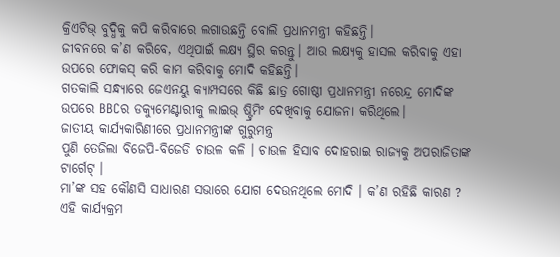କ୍ରିଏଟିଭ୍ ବୁଦ୍ଧିକୁ କପି କରିବାରେ ଲଗାଉଛନ୍ତି ବୋଲି ପ୍ରଧାନମନ୍ତ୍ରୀ କହିଛନ୍ତି।
ଜୀବନରେ କ’ଣ କରିବେ, ଏଥିପାଇଁ ଲକ୍ଷ୍ୟ ସ୍ଥିର କରନ୍ତୁ। ଆଉ ଲକ୍ଷ୍ୟକୁ ହାସଲ କରିବାକୁ ଏହା ଉପରେ ଫୋକସ୍ କରି କାମ କରିବାକୁ ମୋଦି କହିଛନ୍ତି।
ଗତକାଲି ସନ୍ଧ୍ୟାରେ ଜେଏନୟୁ କ୍ୟାମ୍ପସରେ କିଛି ଛାତ୍ର ଗୋଷ୍ଠୀ ପ୍ରଧାନମନ୍ତ୍ରୀ ନରେନ୍ଦ୍ର ମୋଦିଙ୍କ ଉପରେ BBCର ଡକ୍ୟୁମେଣ୍ଟାରୀକୁ ଲାଇଭ୍ ଷ୍ଟ୍ରିମିଂ ଦେଖିବାକୁ ଯୋଜନା କରିଥିଲେ।
ଜାତୀୟ କାର୍ଯ୍ୟକାରିଣୀରେ ପ୍ରଧାନମନ୍ତ୍ରୀଙ୍କ ଗୁରୁମନ୍ତ୍ର
ପୁଣି ତେଜିଲା ବିଜେପି-ବିଜେଡି ଚାଉଳ କଳି । ଚାଉଳ ହିସାବ ଦୋହରାଇ ରାଜ୍ୟକୁ ଅପରାଜିତାଙ୍କ ଟାର୍ଗେଟ୍ ।
ମା’ଙ୍କ ସହ କୌଣସି ସାଧାରଣ ସଭାରେ ଯୋଗ ଦେଉନଥିଲେ ମୋଦି । କ’ଣ ରହିଛି କାରଣ ?
ଏହି କାର୍ଯ୍ୟକ୍ରମ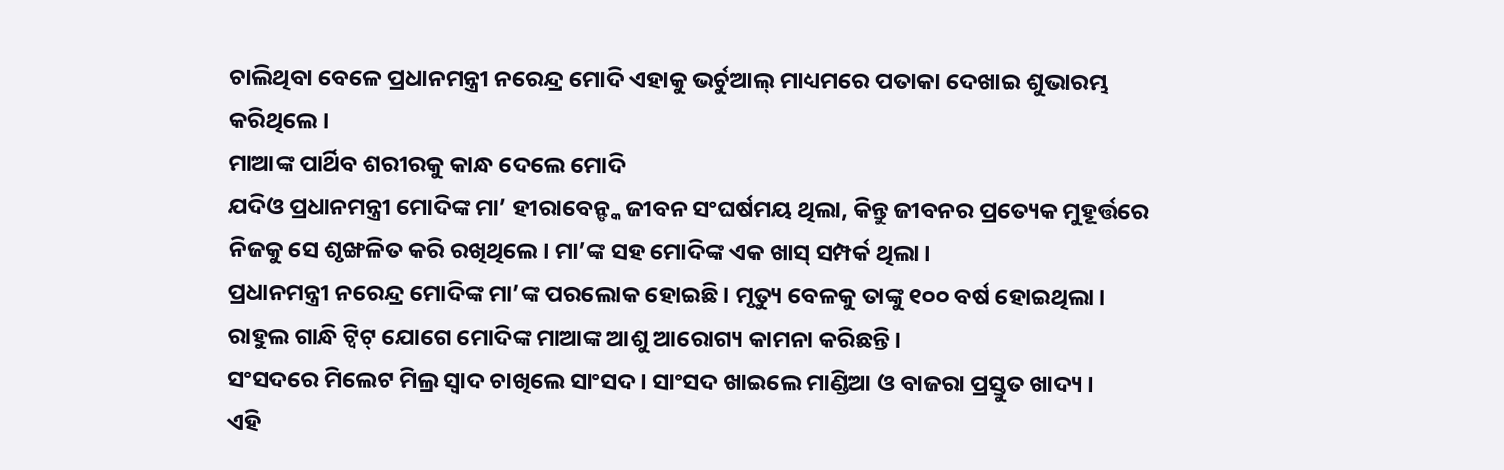ଚାଲିଥିବା ବେଳେ ପ୍ରଧାନମନ୍ତ୍ରୀ ନରେନ୍ଦ୍ର ମୋଦି ଏହାକୁ ଭର୍ଚୁଆଲ୍ ମାଧ୍ୟମରେ ପତାକା ଦେଖାଇ ଶୁଭାରମ୍ଭ କରିଥିଲେ ।
ମାଆଙ୍କ ପାର୍ଥିବ ଶରୀରକୁ କାନ୍ଧ ଦେଲେ ମୋଦି
ଯଦିଓ ପ୍ରଧାନମନ୍ତ୍ରୀ ମୋଦିଙ୍କ ମା’ ହୀରାବେନ୍ଙ୍କ ଜୀବନ ସଂଘର୍ଷମୟ ଥିଲା, କିନ୍ତୁ ଜୀବନର ପ୍ରତ୍ୟେକ ମୁହୂର୍ତ୍ତରେ ନିଜକୁ ସେ ଶୃଙ୍ଖଳିତ କରି ରଖିଥିଲେ। ମା’ଙ୍କ ସହ ମୋଦିଙ୍କ ଏକ ଖାସ୍ ସମ୍ପର୍କ ଥିଲା।
ପ୍ରଧାନମନ୍ତ୍ରୀ ନରେନ୍ଦ୍ର ମୋଦିଙ୍କ ମା’ଙ୍କ ପରଲୋକ ହୋଇଛି। ମୃତ୍ୟୁ ବେଳକୁ ତାଙ୍କୁ ୧୦୦ ବର୍ଷ ହୋଇଥିଲା।
ରାହୁଲ ଗାନ୍ଧି ଟ୍ୱିଟ୍ ଯୋଗେ ମୋଦିଙ୍କ ମାଆଙ୍କ ଆଶୁ ଆରୋଗ୍ୟ କାମନା କରିଛନ୍ତି ।
ସଂସଦରେ ମିଲେଟ ମିଲ୍ର ସ୍ୱାଦ ଚାଖିଲେ ସାଂସଦ । ସାଂସଦ ଖାଇଲେ ମାଣ୍ଡିଆ ଓ ବାଜରା ପ୍ରସ୍ତୁତ ଖାଦ୍ୟ ।
ଏହି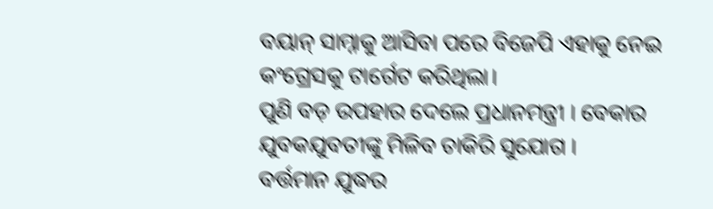ବୟାନ୍ ସାମ୍ନାକୁ ଆସିବା ପରେ ବିଜେପି ଏହାକୁ ନେଇ କଂଗ୍ରେସକୁ ଟାର୍ଗେଟ କରିଥିଲା।
ପୁଣି ବଡ଼ ଉପହାର ଦେଲେ ପ୍ରଧାନମନ୍ତ୍ରୀ । ବେକାର ଯୁବକଯୁବତୀଙ୍କୁ ମିଳିବ ଚାକିରି ସୁଯୋଗ ।
ବର୍ତ୍ତମାନ ଯୁଦ୍ଧର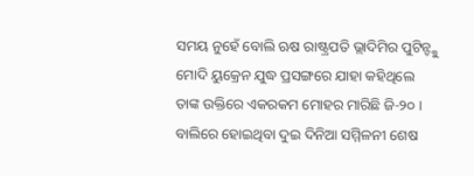ସମୟ ନୁହେଁ ବୋଲି ଋଷ ରାଷ୍ଟ୍ରପତି ଭ୍ଲାଦିମିର ପୁଟିନ୍ଙ୍କୁ ମୋଦି ୟୁକ୍ରେନ ଯୁଦ୍ଧ ପ୍ରସଙ୍ଗରେ ଯାହା କହିଥିଲେ ତାଙ୍କ ଉକ୍ତିରେ ଏକରକମ ମୋହର ମାରିଛି ଜି-୨୦ ।
ବାଲିରେ ହୋଇଥିବା ଦୁଇ ଦିନିଆ ସମ୍ମିଳନୀ ଶେଷ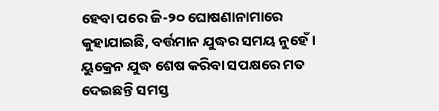ହେବା ପରେ ଜି-୨୦ ଘୋଷଣାନାମାରେ କୁହାଯାଇଛି, ବର୍ତ୍ତମାନ ଯୁଦ୍ଧର ସମୟ ନୁହେଁ । ୟୁକ୍ରେନ ଯୁଦ୍ଧ ଶେଷ କରିବା ସପକ୍ଷରେ ମତ ଦେଇଛନ୍ତି ସମସ୍ତ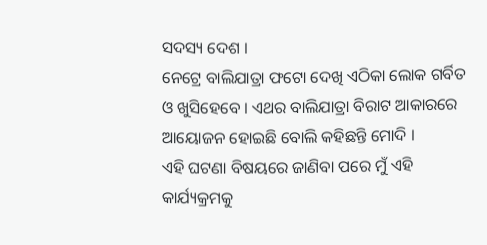ସଦସ୍ୟ ଦେଶ ।
ନେଟ୍ରେ ବାଲିଯାତ୍ରା ଫଟୋ ଦେଖି ଏଠିକା ଲୋକ ଗର୍ବିତ ଓ ଖୁସିହେବେ । ଏଥର ବାଲିଯାତ୍ରା ବିରାଟ ଆକାରରେ ଆୟୋଜନ ହୋଇଛି ବୋଲି କହିଛନ୍ତି ମୋଦି ।
ଏହି ଘଟଣା ବିଷୟରେ ଜାଣିବା ପରେ ମୁଁ ଏହି କାର୍ଯ୍ୟକ୍ରମକୁ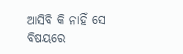ଆସିବି କି ନାହିଁ ସେ ବିଷୟରେ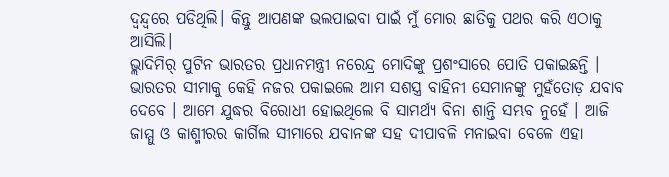ଦ୍ୱନ୍ଦ୍ୱରେ ପଡିଥିଲି। କିନ୍ତୁ ଆପଣଙ୍କ ଭଲପାଇବା ପାଇଁ ମୁଁ ମୋର ଛାତିକୁ ପଥର କରି ଏଠାକୁ ଆସିଲି।
ଭ୍ଲାଦିମିର୍ ପୁଟିନ ଭାରତର ପ୍ରଧାନମନ୍ତ୍ରୀ ନରେନ୍ଦ୍ର ମୋଦିଙ୍କୁ ପ୍ରଶଂସାରେ ପୋତି ପକାଇଛନ୍ତି ।
ଭାରତର ସୀମାକୁ କେହି ନଜର ପକାଇଲେ ଆମ ସଶସ୍ତ୍ର ବାହିନୀ ସେମାନଙ୍କୁ ମୁହଁତୋଡ଼ ଯବାବ ଦେବେ । ଆମେ ଯୁଦ୍ଧର ବିରୋଧୀ ହୋଇଥିଲେ ବି ସାମର୍ଥ୍ୟ ବିନା ଶାନ୍ତି ସମ୍ଭବ ନୁହେଁ । ଆଜି ଜାମ୍ମୁ ଓ କାଶ୍ମୀରର କାର୍ଗିଲ ସୀମାରେ ଯବାନଙ୍କ ସହ ଦୀପାବଳି ମନାଇବା ବେଳେ ଏହା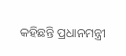କହିଛନ୍ତି ପ୍ରଧାନମନ୍ତ୍ରୀ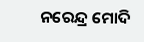ନରେନ୍ଦ୍ର ମୋଦି